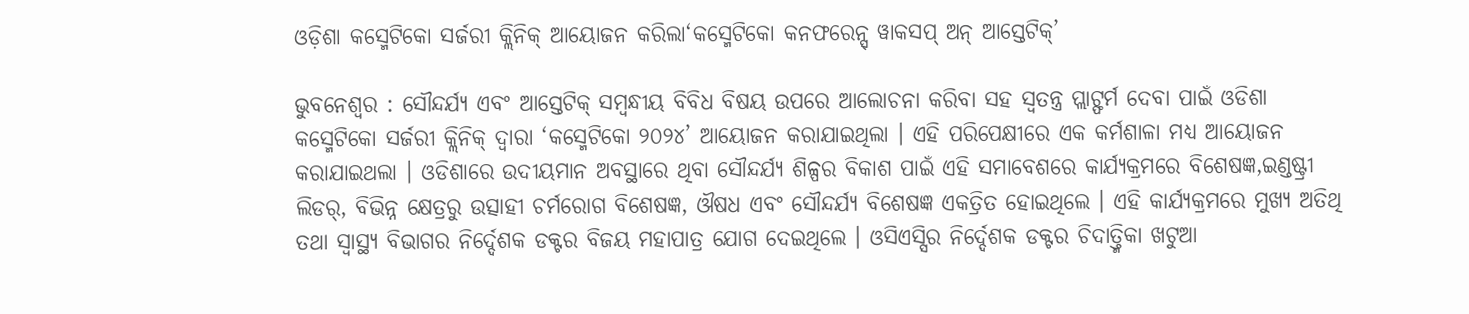ଓଡ଼ିଶା କସ୍ମେଟିକୋ ସର୍ଜରୀ କ୍ଲିନିକ୍ ଆୟୋଜନ କରିଲା‘କସ୍ମେଟିକୋ କନଫରେନ୍ସ୍ ୱାକସପ୍ ଅନ୍ ଆସ୍ତେଟିକ୍’

ଭୁବନେଶ୍ୱର : ସୌନ୍ଦର୍ଯ୍ୟ ଏବଂ ଆସ୍ତେଟିକ୍ ସମ୍ବନ୍ଧୀୟ ବିବିଧ ବିଷୟ ଉପରେ ଆଲୋଚନା କରିବା ସହ ସ୍ୱତନ୍ତ୍ର ପ୍ଲାଟ୍ଫର୍ମ ଦେବା ପାଇଁ ଓଡିଶା କସ୍ମେଟିକୋ ସର୍ଜରୀ କ୍ଲିନିକ୍ ଦ୍ୱାରା ‘କସ୍ମେଟିକୋ ୨୦୨୪’ ଆୟୋଜନ କରାଯାଇଥିଲା । ଏହି ପରିପେକ୍ଷୀରେ ଏକ କର୍ମଶାଳା ମଧ୍ୟ ଆୟୋଜନ କରାଯାଇଥଲା । ଓଡିଶାରେ ଉଦୀୟମାନ ଅବସ୍ଥାରେ ଥିବା ସୌନ୍ଦର୍ଯ୍ୟ ଶିଳ୍ପର ବିକାଶ ପାଇଁ ଏହି ସମାବେଶରେ କାର୍ଯ୍ୟକ୍ରମରେ ବିଶେଷଜ୍ଞ,ଇଣ୍ଡଷ୍ଟ୍ରୀ
ଲିଡର୍, ବିଭିନ୍ନ କ୍ଷେତ୍ରରୁ ଉତ୍ସାହୀ ଚର୍ମରୋଗ ବିଶେଷଜ୍ଞ, ଔଷଧ ଏବଂ ସୌନ୍ଦର୍ଯ୍ୟ ବିଶେଷଜ୍ଞ ଏକତ୍ରିତ ହୋଇଥିଲେ । ଏହି କାର୍ଯ୍ୟକ୍ରମରେ ମୁଖ୍ୟ ଅତିଥି ତଥା ସ୍ୱାସ୍ଥ୍ୟ ବିଭାଗର ନିର୍ଦ୍ଦେଶକ ଡକ୍ଟର ବିଜୟ ମହାପାତ୍ର ଯୋଗ ଦେଇଥିଲେ । ଓସିଏସ୍ସିର ନିର୍ଦ୍ଦେଶକ ଡକ୍ଟର ଚିଦାତ୍ତ୍ମିକା ଖଟୁଆ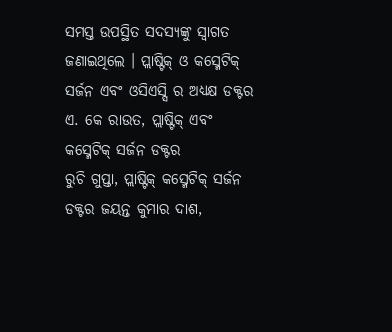ସମସ୍ତ ଉପସ୍ଥିତ ସଦସ୍ୟଙ୍କୁ ସ୍ୱାଗତ ଜଣାଇଥିଲେ । ପ୍ଲାଷ୍ଟିକ୍ ଓ କସ୍ମେଟିକ୍ ସର୍ଜନ ଏବଂ ଓସିଏସ୍ସି ର ଅଧ୍ୟକ୍ଷ ଡକ୍ଟର ଏ. କେ ରାଉତ, ପ୍ଲାଷ୍ଟିକ୍ ଏବଂ କସ୍ମେଟିକ୍ ସର୍ଜନ ଡକ୍ଟର
ରୁଚି ଗୁପ୍ତା, ପ୍ଲାଷ୍ଟିକ୍ କସ୍ମେଟିକ୍ ସର୍ଜନ ଡକ୍ଟର ଜୟନ୍ତ କୁମାର ଦାଶ,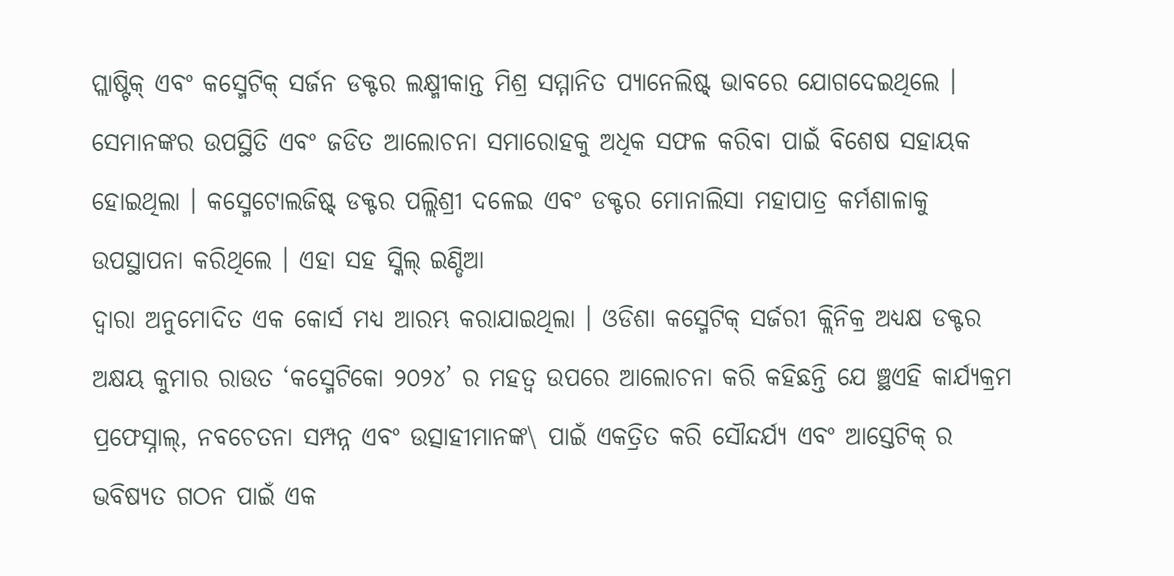ପ୍ଲାଷ୍ଟିକ୍ ଏବଂ କସ୍ମେଟିକ୍ ସର୍ଜନ ଡକ୍ଟର ଲକ୍ଷ୍ମୀକାନ୍ତ ମିଶ୍ର ସମ୍ମାନିତ ପ୍ୟାନେଲିଷ୍ଟ୍ ଭାବରେ ଯୋଗଦେଇଥିଲେ । ସେମାନଙ୍କର ଉପସ୍ଥିତି ଏବଂ ଜଡିତ ଆଲୋଚନା ସମାରୋହକୁ ଅଧିକ ସଫଳ କରିବା ପାଇଁ ବିଶେଷ ସହାୟକ ହୋଇଥିଲା । କସ୍ମେଟୋଲଜିଷ୍ଟ୍ ଡକ୍ଟର ପଲ୍ଲିଶ୍ରୀ ଦଳେଇ ଏବଂ ଡକ୍ଟର ମୋନାଲିସା ମହାପାତ୍ର କର୍ମଶାଳାକୁ ଉପସ୍ଥାପନା କରିଥିଲେ । ଏହା ସହ ସ୍କିଲ୍ ଇଣ୍ଡିଆ
ଦ୍ୱାରା ଅନୁମୋଦିତ ଏକ କୋର୍ସ ମଧ୍ୟ ଆରମ୍ଭ କରାଯାଇଥିଲା । ଓଡିଶା କସ୍ମେଟିକ୍ ସର୍ଜରୀ କ୍ଲିନିକ୍ର ଅଧ୍ୟକ୍ଷ ଡକ୍ଟର ଅକ୍ଷୟ କୁମାର ରାଉତ ‘କସ୍ମେଟିକୋ ୨୦୨୪’ ର ମହତ୍ୱ ଉପରେ ଆଲୋଚନା କରି କହିଛନ୍ତି ଯେ ଞ୍ଛଏହି କାର୍ଯ୍ୟକ୍ରମ ପ୍ରଫେସ୍ନାଲ୍, ନବଚେତନା ସମ୍ପନ୍ନ ଏବଂ ଉତ୍ସାହୀମାନଙ୍କ\ ପାଇଁ ଏକତ୍ରିତ କରି ସୌନ୍ଦର୍ଯ୍ୟ ଏବଂ ଆସ୍ତେଟିକ୍ ର ଭବିଷ୍ୟତ ଗଠନ ପାଇଁ ଏକ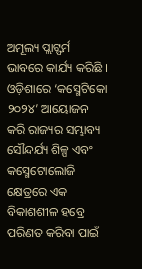ଅମୂଲ୍ୟ ପ୍ଲାଟ୍ଫର୍ମ ଭାବରେ କାର୍ଯ୍ୟ କରିଛି । ଓଡ଼ିଶାରେ ‘କସ୍ମେଟିକୋ ୨୦୨୪’ ଆୟୋଜନ କରି ରାଜ୍ୟର ସମ୍ଭାବ୍ୟ ସୌନ୍ଦର୍ଯ୍ୟ ଶିଳ୍ପ ଏବଂ କସ୍ମେଟୋଲୋଜି କ୍ଷେତ୍ରରେ ଏକ ବିକାଶଶୀଳ ହବ୍ରେ ପରିଣତ କରିବା ପାଇଁ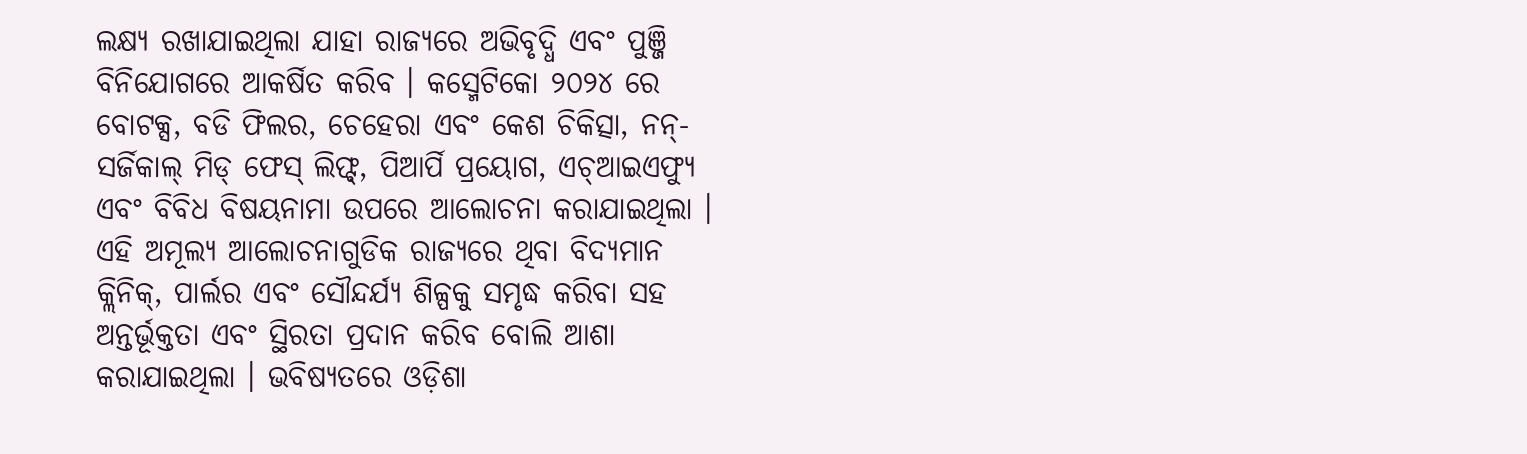ଲକ୍ଷ୍ୟ ରଖାଯାଇଥିଲା ଯାହା ରାଜ୍ୟରେ ଅଭିବୃଦ୍ଧି ଏବଂ ପୁଞ୍ଜି ବିନିଯୋଗରେ ଆକର୍ଷିତ କରିବ । କସ୍ମେଟିକୋ ୨୦୨୪ ରେ ବୋଟକ୍ସ, ବଡି ଫିଲର, ଚେହେରା ଏବଂ କେଶ ଚିକିତ୍ସା, ନନ୍-ସର୍ଜିକାଲ୍ ମିଡ୍ ଫେସ୍ ଲିଫ୍ଟ୍, ପିଆର୍ପି ପ୍ରୟୋଗ, ଏଚ୍ଆଇଏଫ୍ୟୁ ଏବଂ ବିବିଧ ବିଷୟନାମା ଉପରେ ଆଲୋଚନା କରାଯାଇଥିଲା । ଏହି ଅମୂଲ୍ୟ ଆଲୋଚନାଗୁଡିକ ରାଜ୍ୟରେ ଥିବା ବିଦ୍ୟମାନ କ୍ଲିନିକ୍, ପାର୍ଲର ଏବଂ ସୌନ୍ଦର୍ଯ୍ୟ ଶିଳ୍ପକୁ ସମୃଦ୍ଧ କରିବା ସହ ଅନ୍ତର୍ଭୂକ୍ତତା ଏବଂ ସ୍ଥିରତା ପ୍ରଦାନ କରିବ ବୋଲି ଆଶା କରାଯାଇଥିଲା । ଭବିଷ୍ୟତରେ ଓଡ଼ିଶା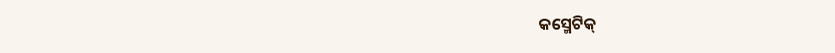କସ୍ମେଟିକ୍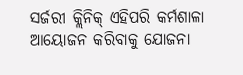ସର୍ଜରୀ କ୍ଲିନିକ୍ ଏହିପରି କର୍ମଶାଳା ଆୟୋଜନ କରିବାକୁ ଯୋଜନା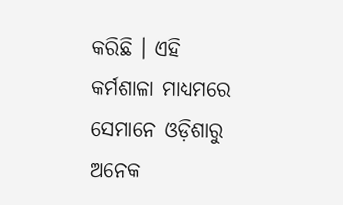କରିଛି । ଏହି କର୍ମଶାଳା ମାଧ୍ୟମରେ ସେମାନେ ଓଡ଼ିଶାରୁ ଅନେକ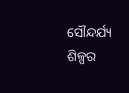ସୌନ୍ଦର୍ଯ୍ୟ ଶିଳ୍ପର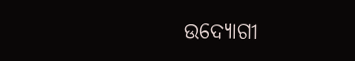ଉଦ୍ୟୋଗୀ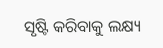ସୃଷ୍ଟି କରିବାକୁ ଲକ୍ଷ୍ୟ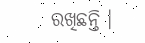ରଖିଛନ୍ତି ।